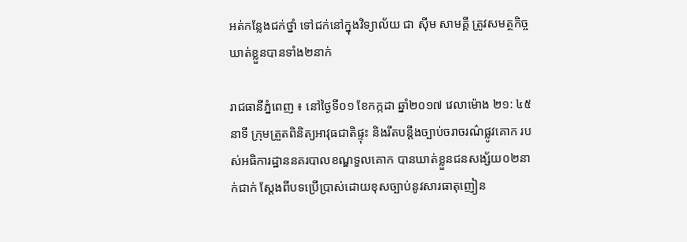អត់កន្លែងជក់ថ្នាំ ទៅជក់នៅក្នុងវិទ្យាល័យ ជា ស៊ីម សាមគ្គី ត្រូវសមត្ថកិច្ចឃាត់ខ្លួនបានទាំង២នាក់

រាជធានីភ្នំពេញ ៖ នៅថ្ងៃទី០១ ខែកក្កដា ឆ្នាំ២០១៧ វេលាម៉ោង ២១: ៤៥នាទី ក្រុមត្រួតពិនិត្យអាវុធជាតិផ្ទុះ និងរឹតបន្តឹងច្បាប់ចរាចរណ៌ផ្លូវគោក របស់អធិការដ្ឋាននគរបាលខណ្ឌទួលគោក បានឃាត់ខ្លួនជនសង្ស័យ០២នាក់ជាក់ ស្តែងពីបទប្រើប្រាស់ដោយខុសច្បាប់នូវសារធាតុញៀន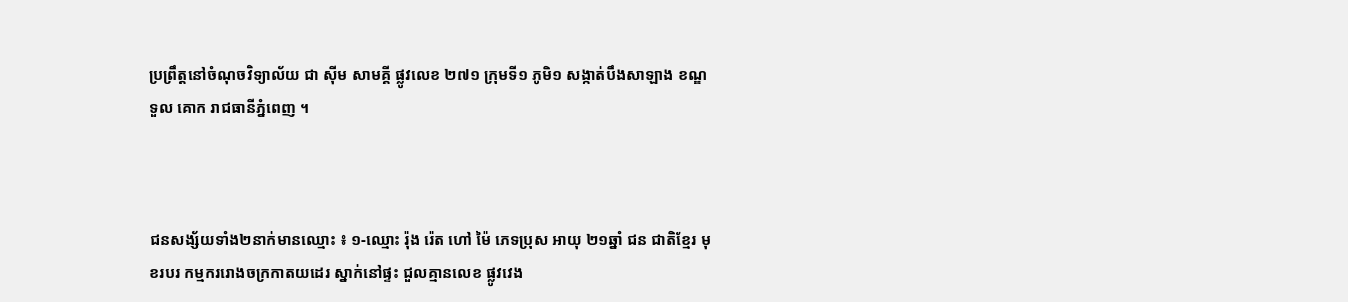ប្រព្រឹត្តនៅចំណុចវិទ្យាល័យ ជា ស៊ីម សាមគ្គី ផ្លូវលេខ ២៧១ ក្រុមទី១ ភូមិ១ សង្កាត់បឹងសាឡាង ខណ្ឌទួល គោក រាជធានីភ្នំពេញ ។



ជនសង្ស័យទាំង២នាក់មានឈ្មោះ ៖ ១-ឈ្មោះ រ៉ុង រ៉េត ហៅ ម៉ៃ ភេទប្រុស អាយុ ២១ឆ្នាំ ជន ជាតិខ្មែរ មុខរបរ កម្មកររោងចក្រកាតយដេរ ស្នាក់នៅផ្ទះ ជួលគ្មានលេខ ផ្លូវវេង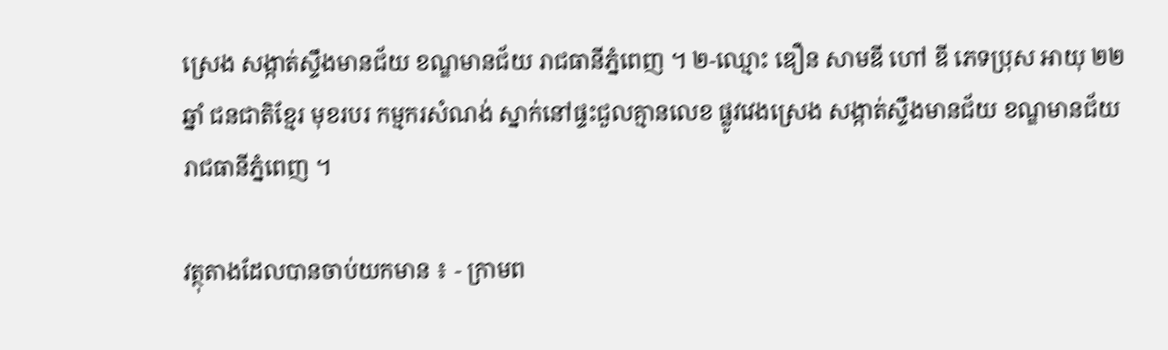ស្រេង សង្កាត់ស្ទឹងមានជ័យ ខណ្ឌមានជ័យ រាជធានីភ្នំពេញ ។ ២-ឈ្មោះ ឌឿន សាមឌី ហៅ ឌី ភេទប្រុស អាយុ ២២ ឆ្នាំ ជនជាតិខ្មែរ មុខរបរ កម្មករសំណង់ ស្នាក់នៅផ្ទះជួលគ្មានលេខ ផ្លូវវេងស្រេង សង្កាត់ស្ទឹងមានជ័យ ខណ្ឌមានជ័យ រាជធានីភ្នំពេញ ។

វត្ថុតាងដែលបានចាប់យកមាន ៖ - ក្រាមព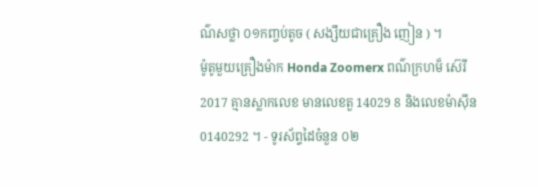ណ៌សថ្លា ០១កញ្ចប់តូច ( សង្សឹយជាគ្រឿង ញៀន ) ។
ម៉ូតូមួយគ្រឿងម៉ាក Honda Zoomerx ពណ៌ក្រហម៏ ស៊េរី2017 គ្មានស្លាកលេខ មានលេខតួ 14029 8 និងលេខម៉ាស៊ីន 0140292 ។ - ទូរស័ព្ទដៃចំនួន ០២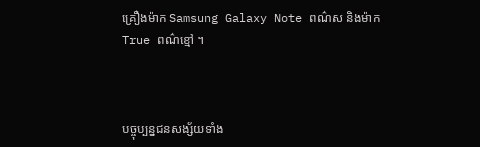គ្រឿងម៉ាក Samsung Galaxy Note ពណ៌ស និងម៉ាក True ពណ៌ខ្មៅ ។



បច្ចុប្បន្នជនសង្ស័យទាំង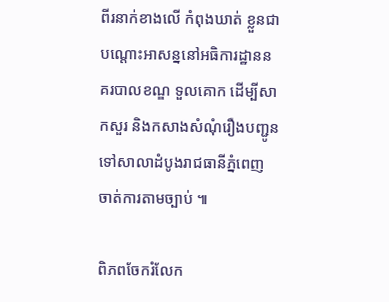ពីរនាក់ខាងលើ កំពុងឃាត់ ខ្លួនជាបណ្តោះអាសន្ននៅអធិការដ្ឋាននគរបាលខណ្ឌ ទួលគោក ដើម្បីសាកសួរ និងកសាងសំណុំរឿងបញ្ជូនទៅសាលាដំបូងរាជធានីភ្នំពេញ ចាត់ការតាមច្បាប់ ៕

ពិភពចែករំលែក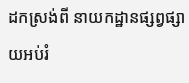ដកស្រង់ពី នាយកដ្ឋានផ្សព្វផ្សាយអប់រំ